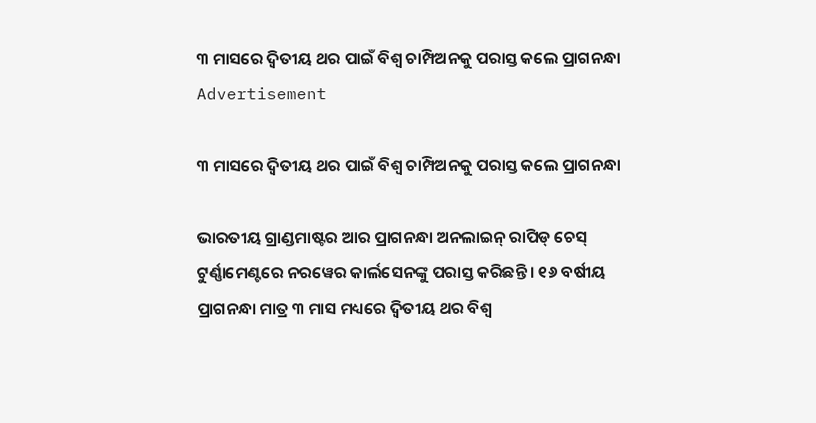୩ ମାସରେ ଦ୍ୱିତୀୟ ଥର ପାଇଁ ବିଶ୍ୱ ଚାମ୍ପିଅନକୁ ପରାସ୍ତ କଲେ ପ୍ରାଗନନ୍ଧା
Advertisement

୩ ମାସରେ ଦ୍ୱିତୀୟ ଥର ପାଇଁ ବିଶ୍ୱ ଚାମ୍ପିଅନକୁ ପରାସ୍ତ କଲେ ପ୍ରାଗନନ୍ଧା

ଭାରତୀୟ ଗ୍ରାଣ୍ଡମାଷ୍ଟର ଆର ପ୍ରାଗନନ୍ଧା ଅନଲାଇନ୍ ରାପିଡ୍ ଚେସ୍ ଟୁର୍ଣ୍ଣାମେଣ୍ଟରେ ନରୱେର କାର୍ଲସେନଙ୍କୁ ପରାସ୍ତ କରିଛନ୍ତି । ୧୬ ବର୍ଷୀୟ ପ୍ରାଗନନ୍ଧା ମାତ୍ର ୩ ମାସ ମଧ୍ୟରେ ଦ୍ୱିତୀୟ ଥର ବିଶ୍ୱ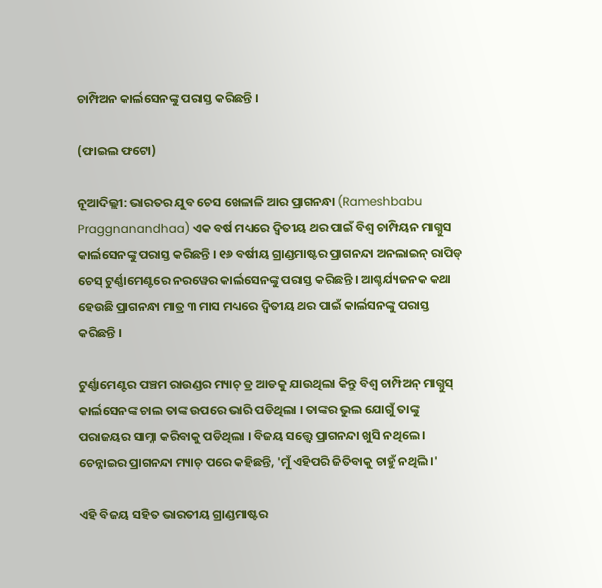ଚାମ୍ପିଅନ କାର୍ଲସେନଙ୍କୁ ପରାସ୍ତ କରିଛନ୍ତି ।

(ଫାଇଲ ଫଟୋ)

ନୂଆଦିଲ୍ଲୀ: ଭାରତର ଯୁବ ଚେସ ଖେଳାଳି ଆର ପ୍ରାଗନନ୍ଧା (Rameshbabu Praggnanandhaa) ଏକ ବର୍ଷ ମଧ୍ୟରେ ଦ୍ୱିତୀୟ ଥର ପାଇଁ ବିଶ୍ୱ ଚାମ୍ପିୟନ ମାଗ୍ନୁସ କାର୍ଲସେନଙ୍କୁ ପରାସ୍ତ କରିଛନ୍ତି । ୧୬ ବର୍ଷୀୟ ଗ୍ରାଣ୍ଡମାଷ୍ଟର ପ୍ରାଗନନ୍ଦା ଅନଲାଇନ୍ ରାପିଡ୍ ଚେସ୍ ଟୁର୍ଣ୍ଣାମେଣ୍ଟରେ ନରୱେର କାର୍ଲସେନଙ୍କୁ ପରାସ୍ତ କରିଛନ୍ତି । ଆଶ୍ଚର୍ଯ୍ୟଜନକ କଥା ହେଉଛି ପ୍ରାଗନନ୍ଧା ମାତ୍ର ୩ ମାସ ମଧ୍ୟରେ ଦ୍ୱିତୀୟ ଥର ପାଇଁ କାର୍ଲସନଙ୍କୁ ପରାସ୍ତ କରିଛନ୍ତି ।

ଟୁର୍ଣ୍ଣାମେଣ୍ଟର ପଞ୍ଚମ ରାଉଣ୍ଡର ମ୍ୟାଚ୍ ଡ୍ର ଆଡକୁ ଯାଉଥିଲା କିନ୍ତୁ ବିଶ୍ୱ ଚାମ୍ପିଅନ୍ ମାଗ୍ନୁସ୍ କାର୍ଲସେନଙ୍କ ଚାଲ ତାଙ୍କ ଉପରେ ଭାରି ପଡିଥିଲା । ତାଙ୍କର ଭୁଲ ଯୋଗୁଁ ତାଙ୍କୁ ପରାଜୟର ସାମ୍ନା କରିବାକୁ ପଡିଥିଲା । ବିଜୟ ସତ୍ତ୍ୱେ ପ୍ରାଗନନ୍ଦା ଖୁସି ନଥିଲେ । ଚେନ୍ନାଇର ପ୍ରାଗନନ୍ଦା ମ୍ୟାଚ୍ ପରେ କହିଛନ୍ତି, 'ମୁଁ ଏହିପରି ଜିତିବାକୁ ଚାହୁଁ ନଥିଲି ।'

ଏହି ବିଜୟ ସହିତ ଭାରତୀୟ ଗ୍ରାଣ୍ଡମାଷ୍ଟର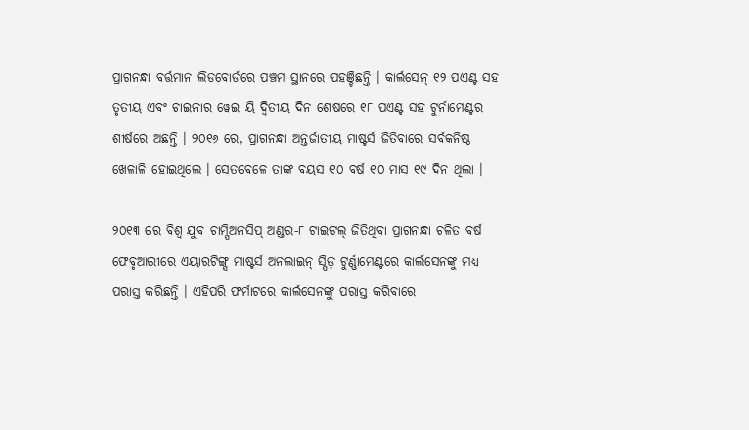ପ୍ରାଗନନ୍ଧା ବର୍ତ୍ତମାନ ଲିଡବୋର୍ଡରେ ପଞ୍ଚମ ସ୍ଥାନରେ ପହଞ୍ଚିଛନ୍ତି । କାର୍ଲସେନ୍ ୧୨ ପଏଣ୍ଟ ସହ ତୃତୀୟ ଏବଂ ଚାଇନାର ୱେଇ ୟି ଦ୍ୱିତୀୟ ଦିନ ଶେଷରେ ୧୮ ପଏଣ୍ଟ ସହ ଟୁର୍ନାମେଣ୍ଟର ଶୀର୍ଷରେ ଅଛନ୍ତି । ୨୦୧୬ ରେ, ପ୍ରାଗନନ୍ଧା ଅନ୍ତର୍ଜାତୀୟ ମାଷ୍ଟର୍ସ ଜିତିବାରେ ସର୍ବକନିଷ୍ଠ ଖେଳାଳି ହୋଇଥିଲେ । ସେତବେଳେ ତାଙ୍କ ବୟସ ୧୦ ବର୍ଷ ୧୦ ମାସ ୧୯ ଦିନ ଥିଲା ।

୨୦୧୩ ରେ ବିଶ୍ୱ ଯୁବ ଚାମ୍ପିଅନସିପ୍ ଅଣ୍ଡର-୮ ଟାଇଟଲ୍ ଜିତିଥିବା ପ୍ରାଗନନ୍ଧା ଚଳିତ ବର୍ଷ ଫେବୃଆରୀରେ ଏୟାରଟିଙ୍ଗ୍ସ ମାଷ୍ଟର୍ସ ଅନଲାଇନ୍ ସ୍ପିଡ଼ ଟୁର୍ଣ୍ଣାମେଣ୍ଟରେ କାର୍ଲସେନଙ୍କୁ ମଧ୍ୟ ପରାସ୍ତ କରିଛନ୍ତି । ଏହିପରି ଫର୍ମାଟରେ କାର୍ଲସେନଙ୍କୁ ପରାସ୍ତ କରିବାରେ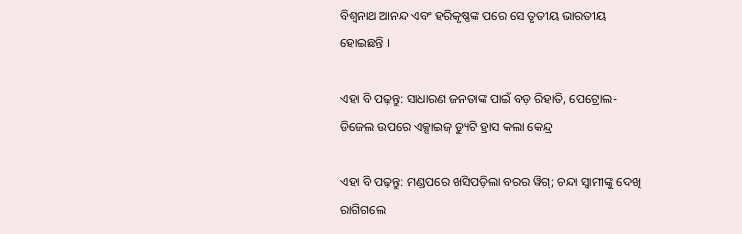ବିଶ୍ୱନାଥ ଆନନ୍ଦ ଏବଂ ହରିକୃଷ୍ଣଙ୍କ ପରେ ସେ ତୃତୀୟ ଭାରତୀୟ ହୋଇଛନ୍ତି ।

ଏହା ବି ପଢ଼ନ୍ତୁ: ସାଧାରଣ ଜନତାଙ୍କ ପାଇଁ ବଡ଼ ରିହାତି, ପେଟ୍ରୋଲ-ଡିଜେଲ ଉପରେ ଏକ୍ସାଇଜ୍ ଡ୍ୟୁଟି ହ୍ରାସ କଲା କେନ୍ଦ୍ର

ଏହା ବି ପଢ଼ନ୍ତୁ: ମଣ୍ଡପରେ ଖସିପଡ଼ିଲା ବରର ୱିଗ୍; ଚନ୍ଦା ସ୍ୱାମୀଙ୍କୁ ଦେଖି ରାଗିଗଲେ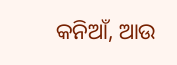କନିଆଁ, ଆଉ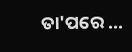ତା'ପରେ ...